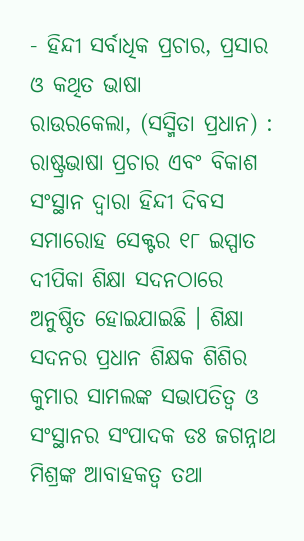- ହିନ୍ଦୀ ସର୍ବାଧିକ ପ୍ରଚାର, ପ୍ରସାର ଓ କଥିତ ଭାଷା
ରାଉରକେଲା, (ସସ୍ମିତା ପ୍ରଧାନ) : ରାଷ୍ଟ୍ରଭାଷା ପ୍ରଚାର ଏବଂ ବିକାଶ ସଂସ୍ଥାନ ଦ୍ବାରା ହିନ୍ଦୀ ଦିବସ ସମାରୋହ ସେକ୍ଟର ୧୮ ଇସ୍ପାତ ଦୀପିକା ଶିକ୍ଷା ସଦନଠାରେ ଅନୁଷ୍ଠିତ ହୋଇଯାଇଛି । ଶିକ୍ଷା ସଦନର ପ୍ରଧାନ ଶିକ୍ଷକ ଶିଶିର କୁମାର ସାମଲଙ୍କ ସଭାପତିତ୍ବ ଓ ସଂସ୍ଥାନର ସଂପାଦକ ଡଃ ଜଗନ୍ନାଥ ମିଶ୍ରଙ୍କ ଆବାହକତ୍ବ ତଥା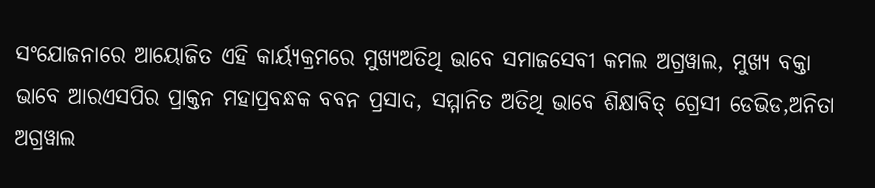ସଂଯୋଜନାରେ ଆୟୋଜିତ ଏହି କାର୍ୟ୍ୟକ୍ରମରେ ମୁଖ୍ୟଅତିଥି ଭାବେ ସମାଜସେବୀ କମଲ ଅଗ୍ରୱାଲ, ମୁଖ୍ୟ ବକ୍ତା ଭାବେ ଆରଏସପିର ପ୍ରାକ୍ତନ ମହାପ୍ରବନ୍ଧକ ବବନ ପ୍ରସାଦ, ସମ୍ମାନିତ ଅତିଥି ଭାବେ ଶିକ୍ଷାବିତ୍ ଗ୍ରେସୀ ଡେଭିଡ,ଅନିତା ଅଗ୍ରୱାଲ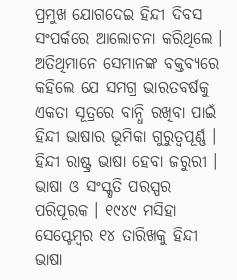ପ୍ରମୁଖ ଯୋଗଦେଇ ହିନ୍ଦୀ ଦିବସ ସଂପର୍କରେ ଆଲୋଚନା କରିଥିଲେ । ଅତିଥିମାନେ ସେମାନଙ୍କ ବକ୍ତବ୍ୟରେ କହିଲେ ଯେ ସମଗ୍ର ଭାରତବର୍ଷକୁ ଏକତା ସୂତ୍ରରେ ବାନ୍ଧି ରଖିବା ପାଇଁ ହିନ୍ଦୀ ଭାଷାର ଭୂମିକା ଗୁରୁତ୍ୱପୂର୍ଣ୍ଣ । ହିନ୍ଦୀ ରାଷ୍ଟ୍ର ଭାଷା ହେବା ଜରୁରୀ । ଭାଷା ଓ ସଂସ୍କୃତି ପରସ୍ପର ପରିପୂରକ । ୧୯୪୯ ମସିହା ସେପ୍ଟେମ୍ବର ୧୪ ତାରିଖକୁ ହିନ୍ଦୀ ଭାଷା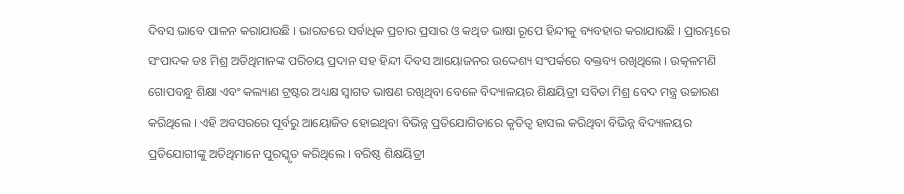ଦିବସ ଭାବେ ପାଳନ କରାଯାଉଛି । ଭାରତରେ ସର୍ବାଧିକ ପ୍ରଚାର ପ୍ରସାର ଓ କଥିତ ଭାଷା ରୂପେ ହିନ୍ଦୀକୁ ବ୍ୟବହାର କରାଯାଉଛି । ପ୍ରାରମ୍ଭରେ ସଂପାଦକ ଡଃ ମିଶ୍ର ଅତିଥିମାନଙ୍କ ପରିଚୟ ପ୍ରଦାନ ସହ ହିନ୍ଦୀ ଦିବସ ଆୟୋଜନର ଉଦ୍ଦେଶ୍ୟ ସଂପର୍କରେ ବକ୍ତବ୍ୟ ରଖିଥିଲେ । ଉତ୍କଳମଣି ଗୋପବନ୍ଧୁ ଶିକ୍ଷା ଏବଂ କଲ୍ୟାଣ ଟ୍ରଷ୍ଟର ଅଧ୍ୟକ୍ଷ ସ୍ବାଗତ ଭାଷଣ ରଖିଥିବା ବେଳେ ବିଦ୍ୟାଳୟର ଶିକ୍ଷୟିତ୍ରୀ ସବିତା ମିଶ୍ର ବେଦ ମନ୍ତ୍ର ଉଚ୍ଚାରଣ କରିଥିଲେ । ଏହି ଅବସରରେ ପୂର୍ବରୁ ଆୟୋଜିତ ହୋଇଥିବା ବିଭିନ୍ନ ପ୍ରତିଯୋଗିତାରେ କୃତିତ୍ବ ହାସଲ କରିଥିବା ବିଭିନ୍ନ ବିଦ୍ୟାଳୟର ପ୍ରତିଯୋଗୀଙ୍କୁ ଅତିଥିମାନେ ପୁରସ୍କୃତ କରିଥିଲେ । ବରିଷ୍ଠ ଶିକ୍ଷୟିତ୍ରୀ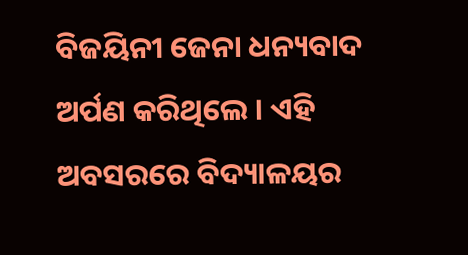ବିଜୟିନୀ ଜେନା ଧନ୍ୟବାଦ ଅର୍ପଣ କରିଥିଲେ । ଏହି ଅବସରରେ ବିଦ୍ୟାଳୟର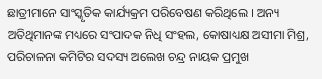ଛାତ୍ରୀମାନେ ସାଂସ୍କୃତିକ କାର୍ଯ୍ୟକ୍ରମ ପରିବେଷଣ କରିଥିଲେ । ଅନ୍ୟ ଅତିଥିମାନଙ୍କ ମଧ୍ୟରେ ସଂପାଦକ ନିଧି ସଂହଲ, କୋଷାଧ୍ୟକ୍ଷ ଅସୀମା ମିଶ୍ର, ପରିଚାଳନା କମିଟିର ସଦସ୍ୟ ଅଲେଖ ଚନ୍ଦ୍ର ନାୟକ ପ୍ରମୁଖ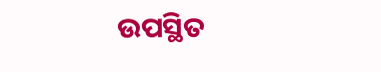ଉପସ୍ଥିତ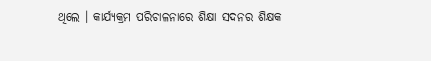ଥିଲେ । କାର୍ଯ୍ୟକ୍ରମ ପରିଚାଳନାରେ ଶିକ୍ଷା ସଦନର ଶିକ୍ଷକ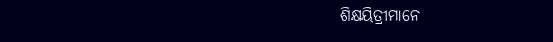ଶିକ୍ଷୟିତ୍ରୀମାନେ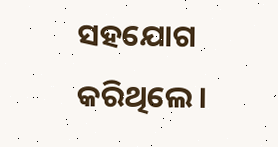ସହଯୋଗ କରିଥିଲେ ।